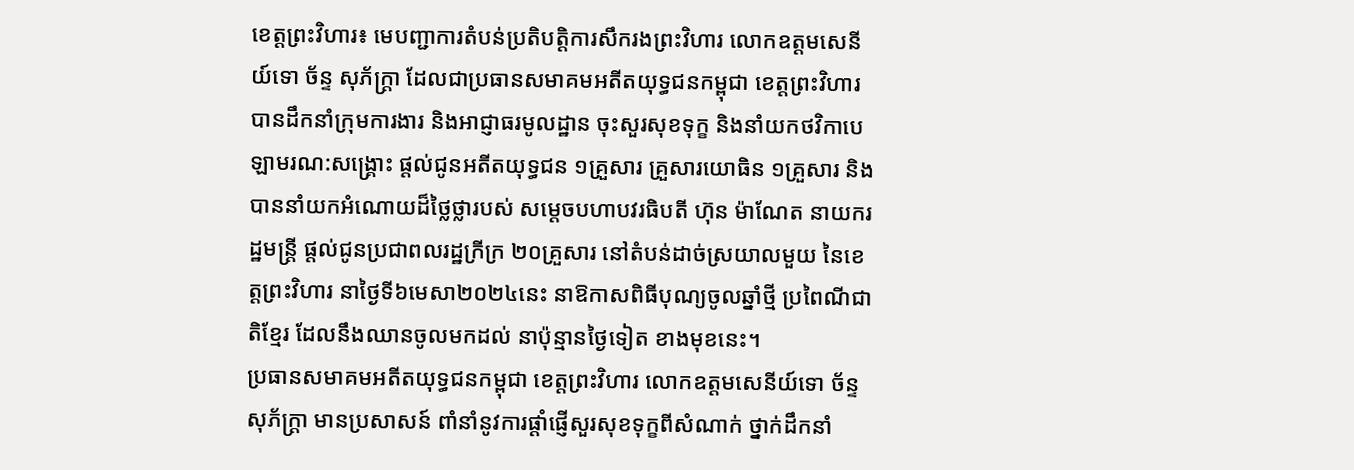ខេត្តព្រះវិហារ៖ មេបញ្ជាការតំបន់ប្រតិបត្តិការសឹករងព្រះវិហារ លោកឧត្តមសេនីយ៍ទោ ច័ន្ទ សុភ័ក្រ្តា ដែលជាប្រធានសមាគមអតីតយុទ្ធជនកម្ពុជា ខេត្ដព្រះវិហារ បានដឹកនាំក្រុមការងារ និងអាជ្ញាធរមូលដ្ឋាន ចុះសួរសុខទុក្ខ និងនាំយកថវិកាបេឡាមរណ:សង្រ្គោះ ផ្តល់ជូនអតីតយុទ្ធជន ១គ្រួសារ គ្រួសារយោធិន ១គ្រួសារ និងបាននាំយកអំណោយដ៏ថ្លៃថ្លារបស់ សម្តេចបហាបវរធិបតី ហ៊ុន ម៉ាណែត នាយករដ្ឋមន្ត្រី ផ្តល់ជូនប្រជាពលរដ្ឋក្រីក្រ ២០គ្រួសារ នៅតំបន់ដាច់ស្រយាលមួយ នៃខេត្តព្រះវិហារ នាថ្ងៃទី៦មេសា២០២៤នេះ នាឱកាសពិធីបុណ្យចូលឆ្នាំថ្មី ប្រពៃណីជាតិខ្មែរ ដែលនឹងឈានចូលមកដល់ នាប៉ុន្មានថ្ងៃទៀត ខាងមុខនេះ។
ប្រធានសមាគមអតីតយុទ្ធជនកម្ពុជា ខេត្ដព្រះវិហារ លោកឧត្តមសេនីយ៍ទោ ច័ន្ទ សុភ័ក្រ្តា មានប្រសាសន៍ ពាំនាំនូវការផ្តាំផ្ញើសួរសុខទុក្ខពីសំណាក់ ថ្នាក់ដឹកនាំ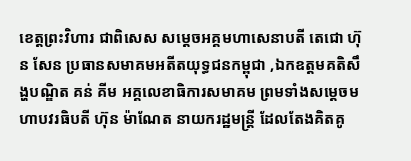ខេត្តព្រះវិហារ ជាពិសេស សម្តេចអគ្គមហាសេនាបតី តេជោ ហ៊ុន សែន ប្រធានសមាគមអតីតយុទ្ធជនកម្ពុជា ,ឯកឧត្តមគតិសឹង្ហបណ្ឌិត គន់ គីម អគ្គលេខាធិការសមាគម ព្រមទាំងសម្តេចមហាបវរធិបតី ហ៊ុន ម៉ាណែត នាយករដ្ឋមន្រ្តី ដែលតែងគិតគូ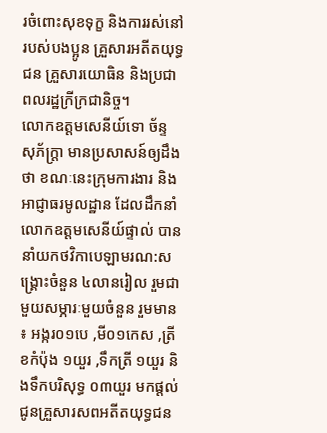រចំពោះសុខទុក្ខ និងការរស់នៅរបស់បងប្អូន គ្រួសារអតីតយុទ្ធជន គ្រួសារយោធិន និងប្រជាពលរដ្ឋក្រីក្រជានិច្ច។
លោកឧត្តមសេនីយ៍ទោ ច័ន្ទ សុភ័ក្រ្តា មានប្រសាសន៍ឲ្យដឹងថា ខណៈនេះក្រុមការងារ និងអាជ្ញាធរមូលដ្ឋាន ដែលដឹកនាំលោកឧត្តមសេនីយ៍ផ្ទាល់ បាននាំយកថវិកាបេឡាមរណ:សង្រ្គោះចំនួន ៤លានរៀល រួមជាមួយសម្ភារៈមួយចំនួន រួមមាន ៖ អង្ករ០១បេ ,មី០១កេស ,ត្រីខកំប៉ុង ១យួរ ,ទឹកត្រី ១យួរ និងទឹកបរិសុទ្ធ ០៣យួរ មកផ្តល់ជូនគ្រួសារសពអតីតយុទ្ធជន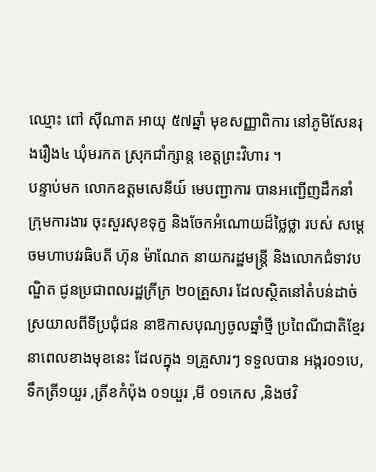ឈ្មោះ ពៅ ស៊ីណាត អាយុ ៥៧ឆ្នាំ មុខសញ្ញាពិការ នៅភូមិសែនរុងរឿង៤ ឃុំមរកត ស្រុកជាំក្សាន្ត ខេត្ដព្រះវិហារ ។
បន្ទាប់មក លោកឧត្តមសេនីយ៍ មេបញ្ជាការ បានអញ្ជើញដឹកនាំក្រុមការងារ ចុះសួរសុខទុក្ខ និងចែកអំណោយដ៏ថ្លៃថ្លា របស់ សម្តេចមហាបវរធិបតី ហ៊ុន ម៉ាណែត នាយករដ្ឋមន្ត្រី និងលោកជំទាវបណ្ឌិត ជូនប្រជាពលរដ្ឋក្រីក្រ ២០គ្រួសារ ដែលស្ថិតនៅតំបន់ដាច់ស្រយាលពីទីប្រជុំជន នាឱកាសបុណ្យចូលឆ្នាំថ្មី ប្រពៃណីជាតិខ្មែរ នាពេលខាងមុខនេះ ដែលក្នុង ១គ្រួសារៗ ទទួលបាន អង្ករ០១បេ, ទឹកត្រី១យួរ ,ត្រីខកំប៉ុង ០១យួរ ,មី ០១កេស ,និងថវិ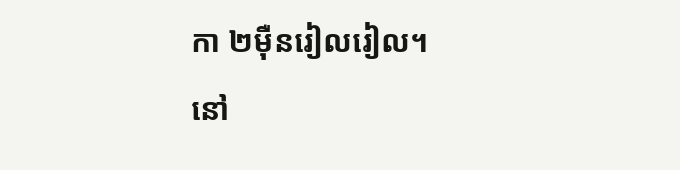កា ២ម៉ឺនរៀលរៀល។
នៅ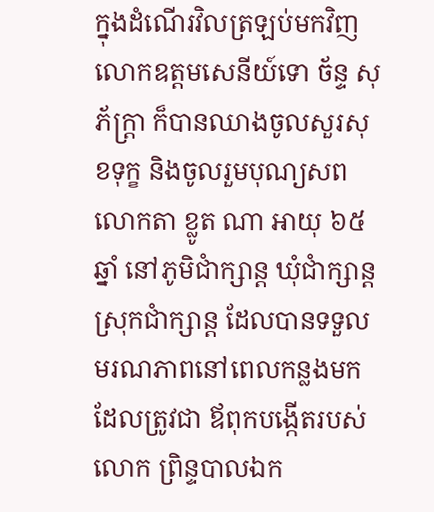ក្នុងដំណើរវិលត្រឡប់មកវិញ លោកឧត្តមសេនីយ៍ទោ ច័ន្ទ សុភ័ក្រ្តា ក៏បានឈាងចូលសួរសុខទុក្ខ និងចូលរួមបុណ្យសព លោកតា ខ្លូត ណា អាយុ ៦៥ឆ្នាំ នៅភូមិជាំក្សាន្ត ឃុំជាំក្សាន្ត ស្រុកជាំក្សាន្ត ដែលបានទទួលមរណភាពនៅពេលកន្លងមក ដែលត្រូវជា ឪពុកបង្កើតរបស់ លោក ព្រិន្ទបាលឯក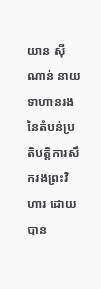យាន ស៊ីណាន់ នាយទាហានរង នៃតំបន់ប្រតិបត្តិការសឹករងព្រះវិហារ ដោយបាន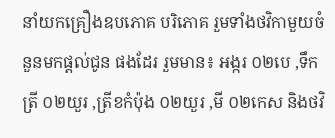នាំយកគ្រឿងឧបភោគ បរិភោគ រួមទាំងថវិកាមួយចំនួនមកផ្តល់ជូន ផងដែរ រួមមាន៖ អង្ករ ០២បេ ,ទឹកត្រី ០២យួរ ,ត្រីខកំប៉ុង ០២យួរ ,មី ០២កេស និងថវិ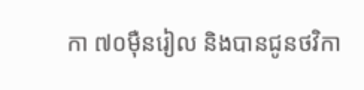កា ៧០ម៉ឺនរៀល និងបានជូនថវិកា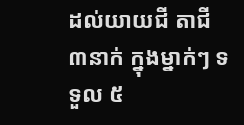ដល់យាយជី តាជី ៣នាក់ ក្នុងម្នាក់ៗ ទទួល ៥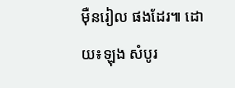ម៉ឺនរៀល ផងដែរ៕ ដោយ៖ឡុង សំបូរ